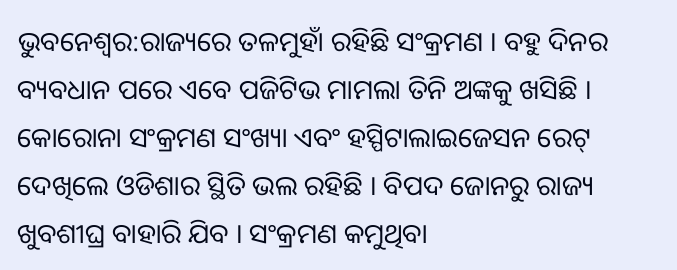ଭୁବନେଶ୍ବର:ରାଜ୍ୟରେ ତଳମୁହାଁ ରହିଛି ସଂକ୍ରମଣ । ବହୁ ଦିନର ବ୍ୟବଧାନ ପରେ ଏବେ ପଜିଟିଭ ମାମଲା ତିନି ଅଙ୍କକୁ ଖସିଛି । କୋରୋନା ସଂକ୍ରମଣ ସଂଖ୍ୟା ଏବଂ ହସ୍ପିଟାଲାଇଜେସନ ରେଟ୍ ଦେଖିଲେ ଓଡିଶାର ସ୍ଥିତି ଭଲ ରହିଛି । ବିପଦ ଜୋନରୁ ରାଜ୍ୟ ଖୁବଶୀଘ୍ର ବାହାରି ଯିବ । ସଂକ୍ରମଣ କମୁଥିବା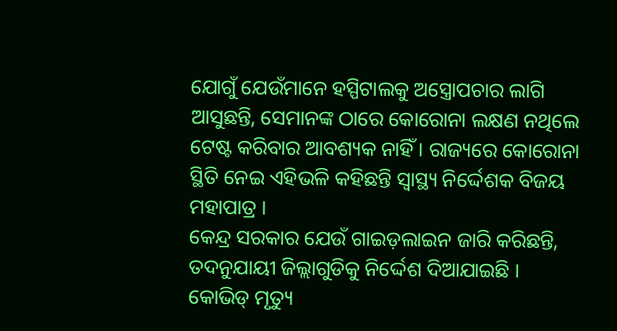ଯୋଗୁଁ ଯେଉଁମାନେ ହସ୍ପିଟାଲକୁ ଅସ୍ତ୍ରୋପଚାର ଲାଗି ଆସୁଛନ୍ତି, ସେମାନଙ୍କ ଠାରେ କୋରୋନା ଲକ୍ଷଣ ନଥିଲେ ଟେଷ୍ଟ କରିବାର ଆବଶ୍ୟକ ନାହିଁ । ରାଜ୍ୟରେ କୋରୋନା ସ୍ଥିତି ନେଇ ଏହିଭଳି କହିଛନ୍ତି ସ୍ବାସ୍ଥ୍ୟ ନିର୍ଦ୍ଦେଶକ ବିଜୟ ମହାପାତ୍ର ।
କେନ୍ଦ୍ର ସରକାର ଯେଉଁ ଗାଇଡ଼ଲାଇନ ଜାରି କରିଛନ୍ତି, ତଦନୁଯାୟୀ ଜିଲ୍ଲାଗୁଡିକୁ ନିର୍ଦ୍ଦେଶ ଦିଆଯାଇଛି । କୋଭିଡ୍ ମୃତ୍ୟୁ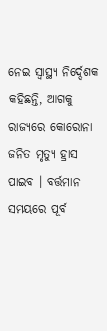ନେଇ ସ୍ବାସ୍ଥ୍ୟ ନିର୍ଦ୍ଦେଶକ କହିଛନ୍ତି, ଆଗକୁ ରାଜ୍ୟରେ କୋରୋନା ଜନିତ ମୃତ୍ୟୁ ହ୍ରାସ ପାଇବ । ବର୍ତ୍ତମାନ ସମୟରେ ପୂର୍ବ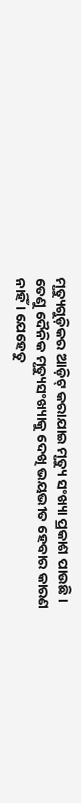ମୃତ୍ୟୁଗୁଡ଼ିକର ଆଡ଼ିଟ୍ କରାଯାଇ ମୃତ୍ୟୁ ସଂଖ୍ୟା ପ୍ରକାଶ ପାଉଛି । ତେଣୁ ଦୈନିକ ମୃତ୍ୟୁସଂଖ୍ୟାକୁ ଦେଖି ଭୟଭୀତ ହେବାର କାରଣ ନାହିଁ । ଯେହେତୁ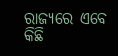ରାଜ୍ୟରେ ଏବେ କିଛି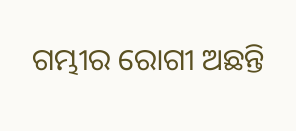ଗମ୍ଭୀର ରୋଗୀ ଅଛନ୍ତି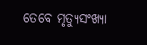ତେବେ ମୃତ୍ୟୁସଂଖ୍ୟା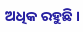ଅଧିକ ରହୁଛି ।